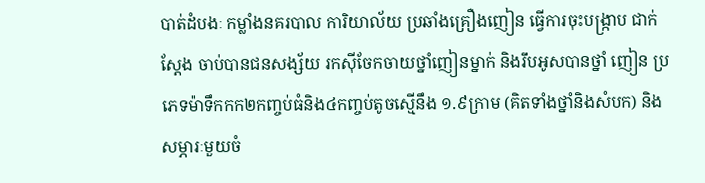បាត់ដំបងៈ កម្លាំងនគរបាល ការិយាល័យ ប្រឆាំងគ្រឿងញៀន ធ្វើការចុះបង្រ្កាប ជាក់ស្តែង ចាប់បានជនសង្ស័យ រកស៊ីចែកចាយថ្នាំញៀនម្នាក់ និងរឹបអូសបានថ្នាំ ញៀន ប្រភេទម៉ាទឹកកក២កញ្ចប់ធំនិង៤កញ្ចប់តូចស្មើនឹង ១.៩ក្រាម (គិតទាំងថ្នាំនិងសំបក) និងសម្ភារៈមួយចំ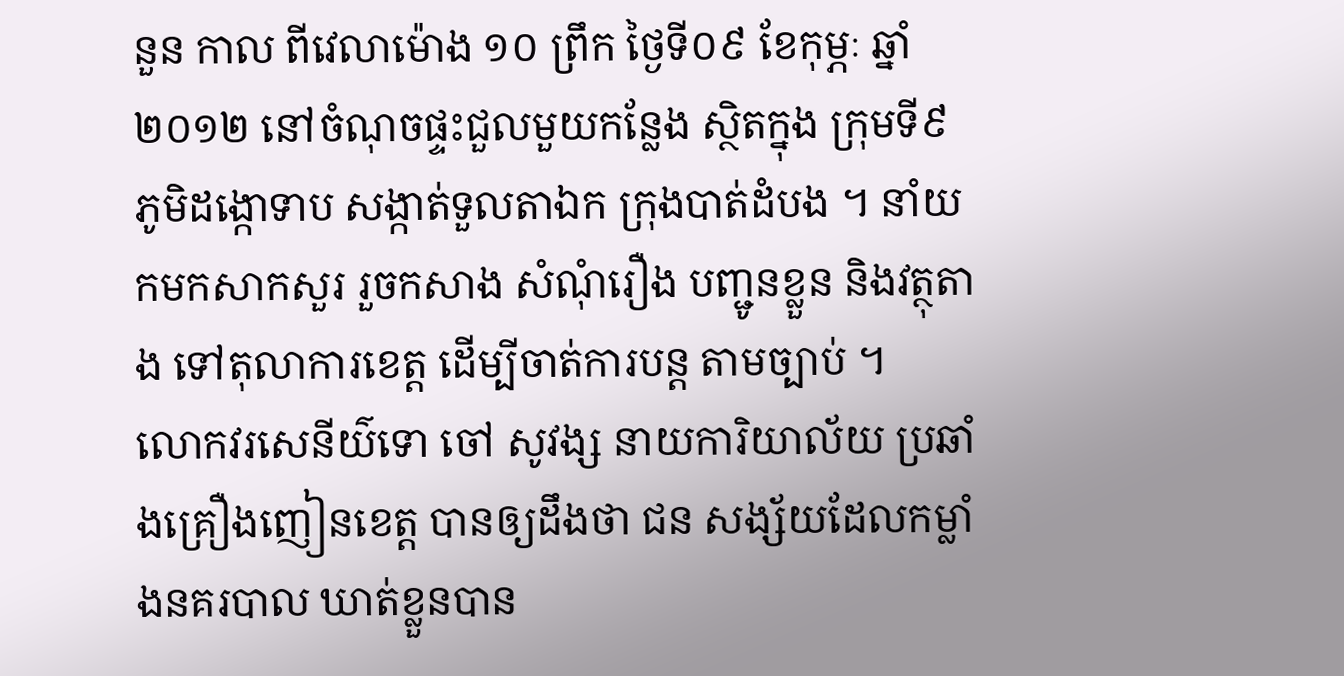នួន កាល ពីវេលាម៉ោង ១០ ព្រឹក ថ្ងៃទី០៩ ខែកុម្ភៈ ឆ្នាំ២០១២ នៅចំណុចផ្ទះជួលមួយកន្លែង ស្ថិតក្នុង ក្រុមទី៩ ភូមិដង្កោទាប សង្កាត់ទួលតាឯក ក្រុងបាត់ដំបង ។ នាំយកមកសាកសួរ រួចកសាង សំណុំរឿង បញ្ជូនខ្លួន និងវត្ថុតាង ទៅតុលាការខេត្ត ដើម្បីចាត់ការបន្ត តាមច្បាប់ ។
លោកវរសេនីយ៌ទោ ចៅ សូវង្ស នាយការិយាល័យ ប្រឆាំងគ្រឿងញៀនខេត្ត បានឲ្យដឹងថា ជន សង្ស័យដែលកម្លាំងនគរបាល ឃាត់ខ្លួនបាន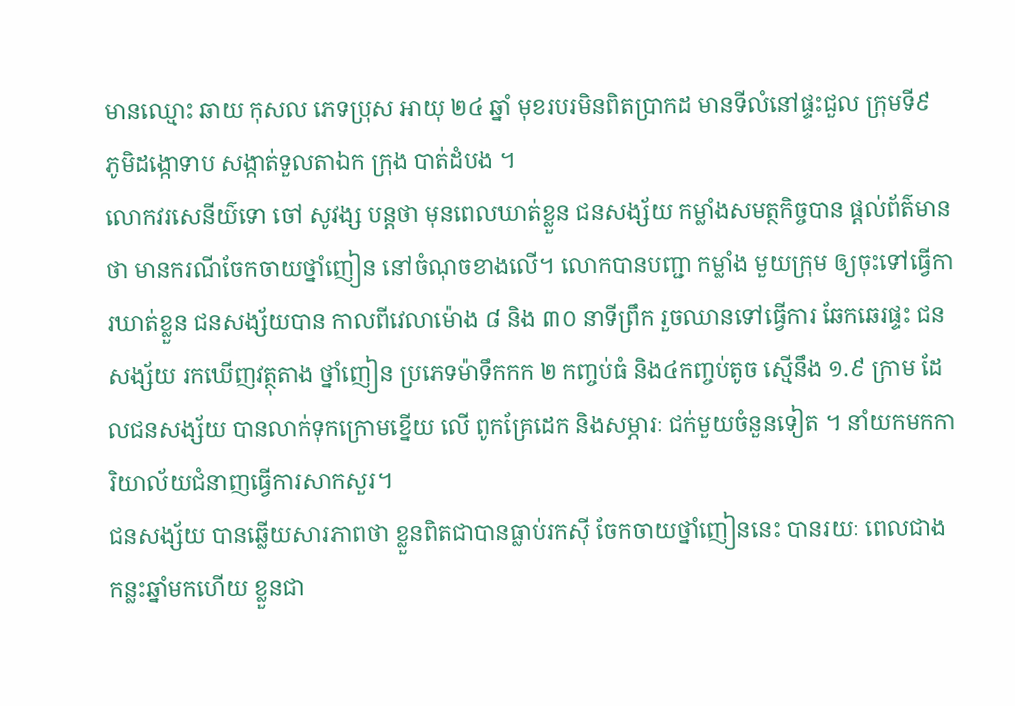មានឈ្មោះ ឆាយ កុសល ភេទប្រុស អាយុ ២៤ ឆ្នាំ មុខរបរមិនពិតប្រាកដ មានទីលំនៅផ្ទះជួល ក្រុមទី៩ ភូមិដង្កោទាប សង្កាត់ទួលតាឯក ក្រុង បាត់ដំបង ។
លោកវរសេនីយ៌ទោ ចៅ សូវង្ស បន្តថា មុនពេលឃាត់ខ្លួន ជនសង្ស័យ កម្លាំងសមត្ថកិច្ចបាន ផ្តល់ព័ត៌មានថា មានករណីចែកចាយថ្នាំញៀន នៅចំណុចខាងលើ។ លោកបានបញ្ជា កម្លាំង មួយក្រុម ឲ្យចុះទៅធ្វើការឃាត់ខ្លួន ជនសង្ស័យបាន កាលពីវេលាម៉ោង ៨ និង ៣០ នាទីព្រឹក រួចឈានទៅធ្វើការ ឆែកឆេរផ្ទះ ជនសង្ស័យ រកឃើញវត្ថុតាង ថ្នាំញៀន ប្រភេទម៉ាទឹកកក ២ កញ្ចប់ធំ និង៤កញ្ចប់តូច ស្មើនឹង ១.៩ ក្រាម ដែលជនសង្ស័យ បានលាក់ទុកក្រោមខ្នើយ លើ ពូកគ្រែដេក និងសម្ភារៈ ជក់មួយចំនួនទៀត ។ នាំយកមកការិយាល័យជំនាញធ្វើការសាកសួរ។
ជនសង្ស័យ បានឆ្លើយសារភាពថា ខ្លួនពិតជាបានធ្លាប់រកស៊ី ចែកចាយថ្នាំញៀននេះ បានរយៈ ពេលជាងកន្លះឆ្នាំមកហើយ ខ្លួនជា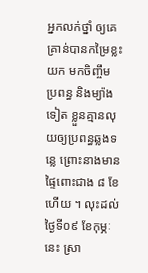អ្នកលក់ថ្នាំ ឲ្យគេ គ្រាន់បានកម្រៃខ្លះ យក មកចិញ្ចឹម ប្រពន្ធ និងម្យ៉ាងទៀត ខ្លួនគ្មានលុយឲ្យប្រពន្ធឆ្លងទន្លេ ព្រោះនាងមានផ្ទៃពោះជាង ៨ ខែហើយ ។ លុះដល់ថ្ងៃទី០៩ ខែកុម្ភៈ នេះ ស្រា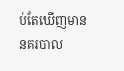ប់តែឃើញមាន នគរបាល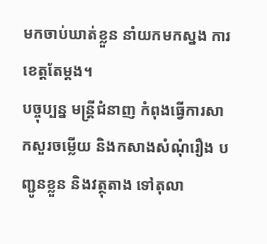មកចាប់ឃាត់ខ្លួន នាំយកមកស្នង ការខេត្តតែម្តង។
បច្ចុប្បន្ន មន្រ្តីជំនាញ កំពុងធ្វើការសាកសួរចម្លើយ និងកសាងសំណុំរឿង បញ្ជូនខ្លួន និងវត្ថុតាង ទៅតុលា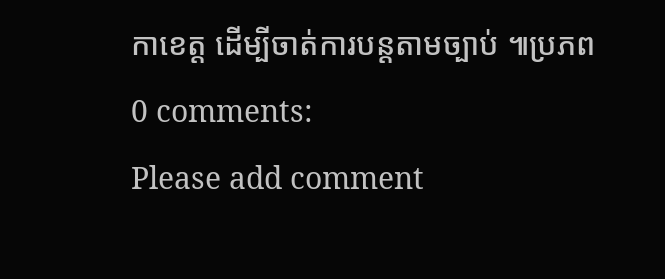កាខេត្ត ដើម្បីចាត់ការបន្តតាមច្បាប់ ៕ប្រភព
0 comments:
Please add comment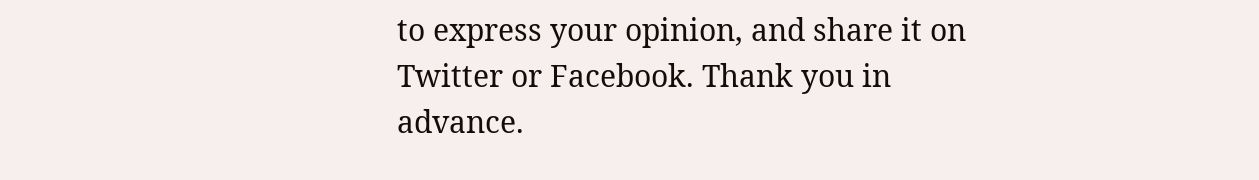to express your opinion, and share it on Twitter or Facebook. Thank you in advance.